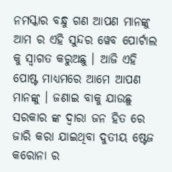ନମସ୍କାର ବନ୍ଧୁ ଗଣ ଆପଣ ମାନଙ୍କୁ ଆମ ର ଏହି ସୁନ୍ଦର ୱେବ ପୋର୍ଟାଲ କୁ ସ୍ୱାଗତ କରୁଅଛୁ । ଆଜି ଏହି ପୋଷ୍ଟ ମାଧ୍ୟମରେ ଆମେ ଆପଣ ମାନଙ୍କୁ । ଜଣାଇ ବାକୁ ଯାଉଛୁ ସରକାର ଙ୍କ ଦ୍ଵାରା ଜନ ହିତ ରେ ଜାରି କରା ଯାଇଥିବା ଦୁତୀୟ ଷ୍ଟେଜ କରୋନା ର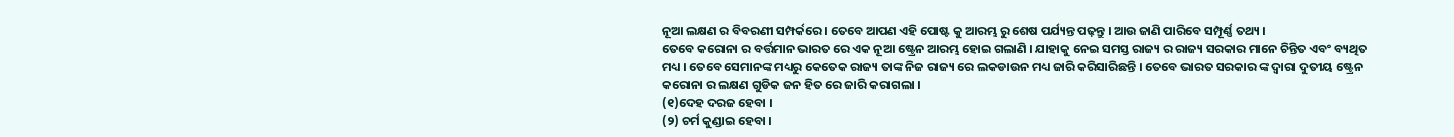ନୂଆ ଲକ୍ଷଣ ର ବିବରଣୀ ସମ୍ପର୍କରେ । ତେବେ ଆପଣ ଏହି ପୋଷ୍ଟ କୁ ଆରମ୍ଭ ରୁ ଶେଷ ପର୍ଯ୍ୟନ୍ତ ପଢ଼ନ୍ତୁ । ଆଉ ଜାଣି ପାରିବେ ସମ୍ପୂର୍ଣ୍ଣ ତଥ୍ୟ ।
ତେବେ କରୋନା ର ବର୍ତ୍ତମାନ ଭାରତ ରେ ଏକ ନୂଆ ଷ୍ଟ୍ରେନ ଆରମ୍ଭ ହୋଇ ଗଲାଣି । ଯାହାକୁ ନେଇ ସମସ୍ତ ରାଜ୍ୟ ର ରାଜ୍ୟ ସରକାର ମାନେ ଚିନ୍ତିତ ଏବଂ ବ୍ୟଥିତ ମଧ୍ୟ । ତେବେ ସେମାନଙ୍କ ମଧ୍ୟରୁ କେତେକ ରାଜ୍ୟ ତାଙ୍କ ନିଜ ରାଜ୍ୟ ରେ ଲକଡାଉନ ମଧ୍ୟ ଜାରି କରିସାରିଛନ୍ତି । ତେବେ ଭାରତ ସରକାର ଙ୍କ ଦ୍ଵାରା ଦୁତୀୟ ଷ୍ଟ୍ରେନ କରୋନା ର ଲକ୍ଷଣ ଗୁଡିକ ଜନ ହିତ ରେ ଜାରି କରାଗଲା ।
(୧)ଦେହ ଦରଜ ହେବା ।
(୨) ଚର୍ମ କୁଣ୍ଡାଇ ହେବା ।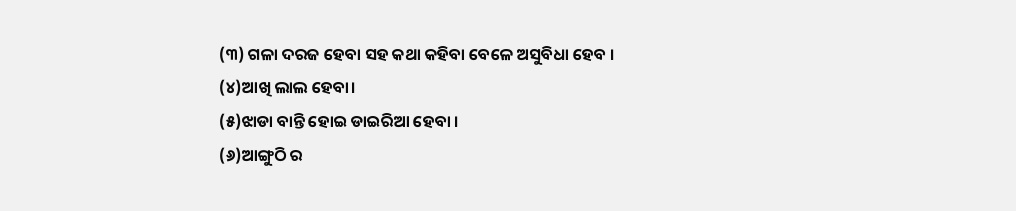(୩) ଗଳା ଦରଜ ହେବା ସହ କଥା କହିବା ବେଳେ ଅସୁବିଧା ହେବ ।
(୪)ଆଖି ଲାଲ ହେବା।
(୫)ଝାଡା ବାନ୍ତି ହୋଇ ଡାଇରିଆ ହେବା ।
(୬)ଆଙ୍ଗୁଠି ର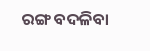ରଙ୍ଗ ବଦଳିବା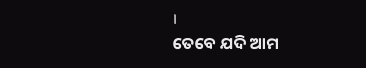।
ତେବେ ଯଦି ଆମ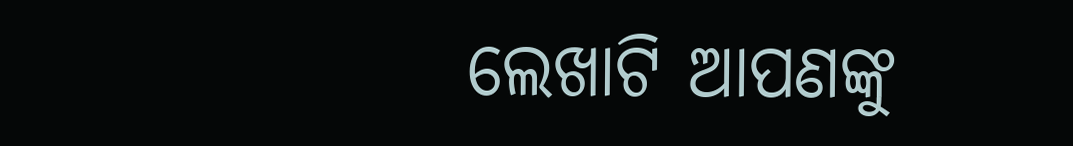ଲେଖାଟି ଆପଣଙ୍କୁ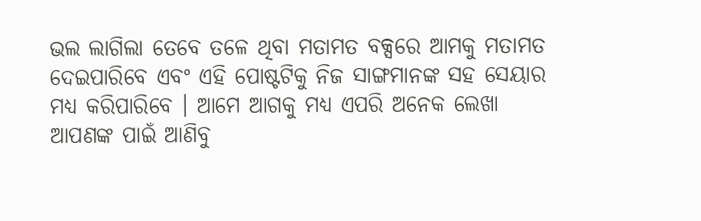ଭଲ ଲାଗିଲା ତେବେ ତଳେ ଥିବା ମତାମତ ବକ୍ସରେ ଆମକୁ ମତାମତ ଦେଇପାରିବେ ଏବଂ ଏହି ପୋଷ୍ଟଟିକୁ ନିଜ ସାଙ୍ଗମାନଙ୍କ ସହ ସେୟାର ମଧ୍ୟ କରିପାରିବେ । ଆମେ ଆଗକୁ ମଧ୍ୟ ଏପରି ଅନେକ ଲେଖା ଆପଣଙ୍କ ପାଇଁ ଆଣିବୁ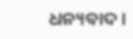ଧନ୍ୟବାଦ ।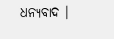ଧନ୍ୟବାଦ ।